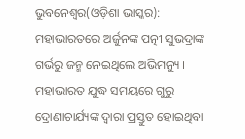ଭୁବନେଶ୍ୱର(ଓଡ଼ିଶା ଭାସ୍କର): ମହାଭାରତରେ ଅର୍ଜୁନଙ୍କ ପତ୍ନୀ ସୁଭଦ୍ରାଙ୍କ ଗର୍ଭରୁ ଜନ୍ମ ନେଇଥିଲେ ଅଭିମନ୍ୟୁ । ମହାଭାରତ ଯୁଦ୍ଧ ସମୟରେ ଗୁରୁ ଦ୍ରୋଣାଚାର୍ଯ୍ୟଙ୍କ ଦ୍ୱାରା ପ୍ରସ୍ତୁତ ହୋଇଥିବା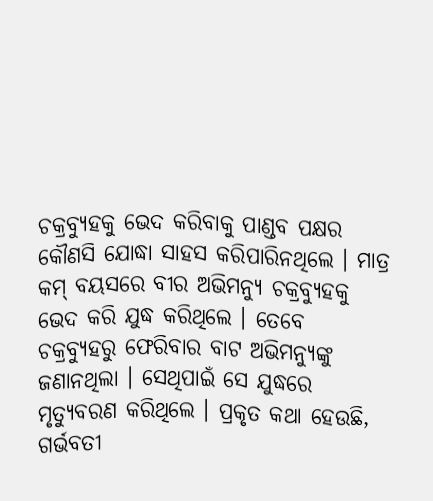ଚକ୍ରବ୍ୟୁହକୁ ଭେଦ କରିବାକୁ ପାଣ୍ଡବ ପକ୍ଷର କୌଣସି ଯୋଦ୍ଧା ସାହସ କରିପାରିନଥିଲେ । ମାତ୍ର କମ୍ ବୟସରେ ବୀର ଅଭିମନ୍ୟୁ ଚକ୍ରବ୍ୟୁହକୁ ଭେଦ କରି ଯୁଦ୍ଧ କରିଥିଲେ । ତେବେ ଚକ୍ରବ୍ୟୁହରୁ ଫେରିବାର ବାଟ ଅଭିମନ୍ୟୁଙ୍କୁ ଜଣାନଥିଲା । ସେଥିପାଇଁ ସେ ଯୁଦ୍ଧରେ ମୃତ୍ୟୁବରଣ କରିଥିଲେ । ପ୍ରକୃତ କଥା ହେଉଛି, ଗର୍ଭବତୀ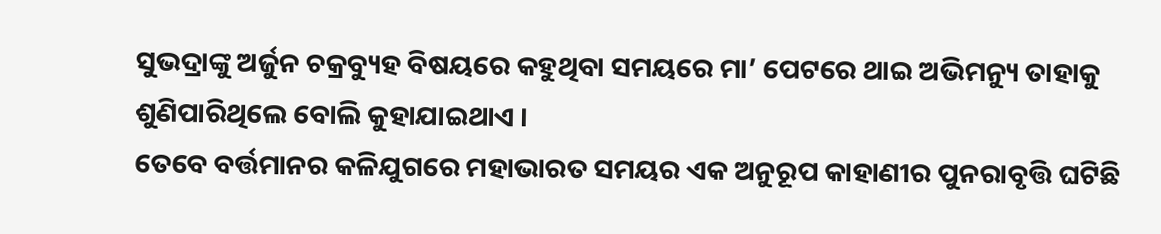ସୁଭଦ୍ରାଙ୍କୁ ଅର୍ଜୁନ ଚକ୍ରବ୍ୟୁହ ବିଷୟରେ କହୁଥିବା ସମୟରେ ମା’ ପେଟରେ ଥାଇ ଅଭିମନ୍ୟୁ ତାହାକୁ ଶୁଣିପାରିଥିଲେ ବୋଲି କୁହାଯାଇଥାଏ ।
ତେବେ ବର୍ତ୍ତମାନର କଳିଯୁଗରେ ମହାଭାରତ ସମୟର ଏକ ଅନୁରୂପ କାହାଣୀର ପୁନରାବୃତ୍ତି ଘଟିଛି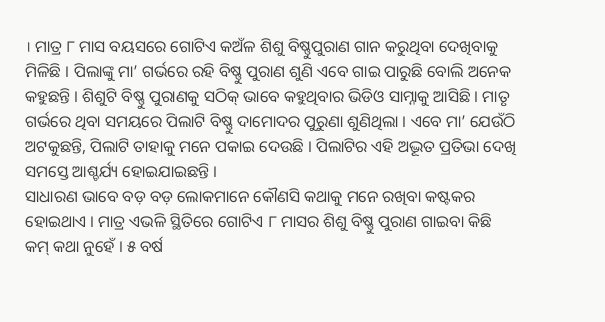। ମାତ୍ର ୮ ମାସ ବୟସରେ ଗୋଟିଏ କଅଁଳ ଶିଶୁ ବିଷ୍ଣୁପୁରାଣ ଗାନ କରୁଥିବା ଦେଖିବାକୁ ମିଳିଛି । ପିଲାଙ୍କୁ ମା’ ଗର୍ଭରେ ରହି ବିଷ୍ଣୁ ପୁରାଣ ଶୁଣି ଏବେ ଗାଇ ପାରୁଛି ବୋଲି ଅନେକ କହୁଛନ୍ତି । ଶିଶୁଟି ବିଷ୍ଣୁ ପୁରାଣକୁ ସଠିକ୍ ଭାବେ କହୁଥିବାର ଭିଡିଓ ସାମ୍ନାକୁ ଆସିଛି । ମାତୃ ଗର୍ଭରେ ଥିବା ସମୟରେ ପିଲାଟି ବିଷ୍ଣୁ ଦାମୋଦର ପୁରୁଣା ଶୁଣିଥିଲା । ଏବେ ମା’ ଯେଉଁଠି ଅଟକୁଛନ୍ତି, ପିଲାଟି ତାହାକୁ ମନେ ପକାଇ ଦେଉଛି । ପିଲାଟିର ଏହି ଅଦ୍ଭୂତ ପ୍ରତିଭା ଦେଖି ସମସ୍ତେ ଆଶ୍ଚର୍ଯ୍ୟ ହୋଇଯାଇଛନ୍ତି ।
ସାଧାରଣ ଭାବେ ବଡ଼ ବଡ଼ ଲୋକମାନେ କୌଣସି କଥାକୁ ମନେ ରଖିବା କଷ୍ଟକର ହୋଇଥାଏ । ମାତ୍ର ଏଭଳି ସ୍ଥିତିରେ ଗୋଟିଏ ୮ ମାସର ଶିଶୁ ବିଷ୍ଣୁ ପୁରାଣ ଗାଇବା କିଛି କମ୍ କଥା ନୁହେଁ । ୫ ବର୍ଷ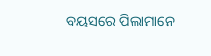ବୟସରେ ପିଲାମାନେ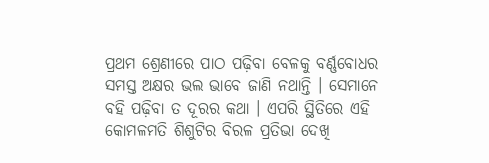ପ୍ରଥମ ଶ୍ରେଣୀରେ ପାଠ ପଢ଼ିବା ବେଳକୁ ବର୍ଣ୍ଣବୋଧର ସମସ୍ତ ଅକ୍ଷର ଭଲ ଭାବେ ଜାଣି ନଥାନ୍ତି । ସେମାନେ ବହି ପଢ଼ିବା ତ ଦୂରର କଥା । ଏପରି ସ୍ଥିତିରେ ଏହି କୋମଳମତି ଶିଶୁଟିର ବିରଳ ପ୍ରତିଭା ଦେଖି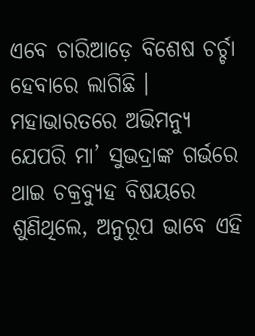ଏବେ ଚାରିଆଡ଼େ ବିଶେଷ ଚର୍ଚ୍ଚା ହେବାରେ ଲାଗିଛି । ମହାଭାରତରେ ଅଭିମନ୍ୟୁ ଯେପରି ମା’ ସୁଭଦ୍ରାଙ୍କ ଗର୍ଭରେ ଥାଇ ଚକ୍ରବ୍ୟୁହ ବିଷୟରେ ଶୁଣିଥିଲେ, ଅନୁରୂପ ଭାବେ ଏହି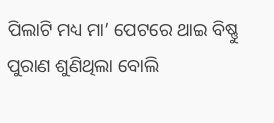ପିଲାଟି ମଧ୍ୟ ମା’ ପେଟରେ ଥାଇ ବିଷ୍ଣୁ ପୁରାଣ ଶୁଣିଥିଲା ବୋଲି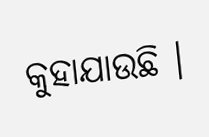କୁହାଯାଉଛି ।